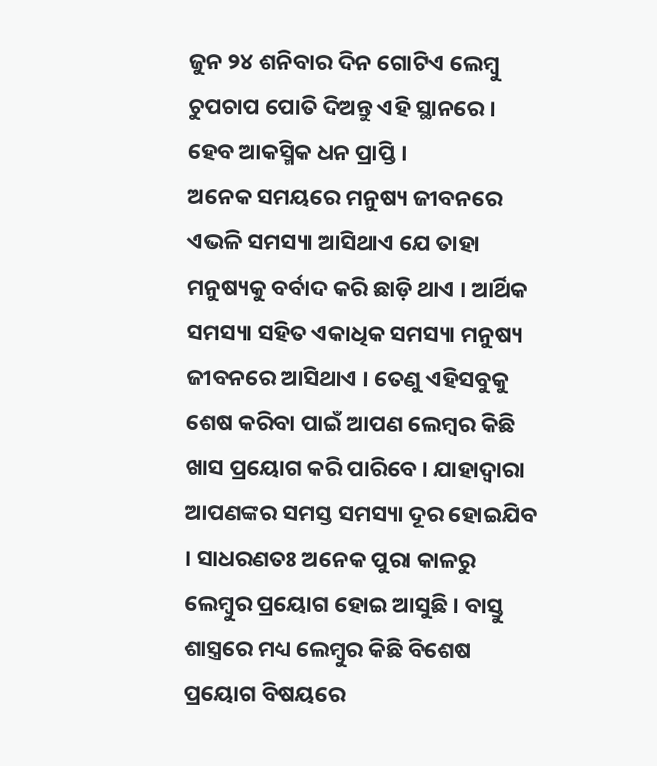ଜୁନ ୨୪ ଶନିବାର ଦିନ ଗୋଟିଏ ଲେମ୍ବୁ ଚୁପଚାପ ପୋତି ଦିଅନ୍ତୁ ଏହି ସ୍ଥାନରେ । ହେବ ଆକସ୍ମିକ ଧନ ପ୍ରାପ୍ତି ।
ଅନେକ ସମୟରେ ମନୁଷ୍ୟ ଜୀବନରେ ଏଭଳି ସମସ୍ୟା ଆସିଥାଏ ଯେ ତାହା ମନୁଷ୍ୟକୁ ବର୍ବାଦ କରି ଛାଡ଼ି ଥାଏ । ଆର୍ଥିକ ସମସ୍ୟା ସହିତ ଏକାଧିକ ସମସ୍ୟା ମନୁଷ୍ୟ ଜୀବନରେ ଆସିଥାଏ । ତେଣୁ ଏହିସବୁକୁ ଶେଷ କରିବା ପାଇଁ ଆପଣ ଲେମ୍ବର କିଛି ଖାସ ପ୍ରୟୋଗ କରି ପାରିବେ । ଯାହାଦ୍ୱାରା ଆପଣଙ୍କର ସମସ୍ତ ସମସ୍ୟା ଦୂର ହୋଇଯିବ । ସାଧରଣତଃ ଅନେକ ପୁରା କାଳରୁ ଲେମ୍ବୁର ପ୍ରୟୋଗ ହୋଇ ଆସୁଛି । ବାସ୍ତୁ ଶାସ୍ତ୍ରରେ ମଧ୍ୟ ଲେମ୍ବୁର କିଛି ବିଶେଷ ପ୍ରୟୋଗ ବିଷୟରେ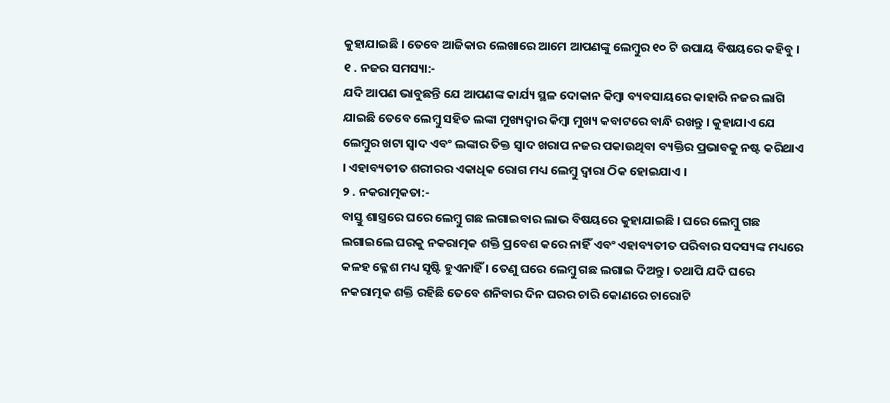କୁହାଯାଇଛି । ତେବେ ଆଜିକାର ଲେଖାରେ ଆମେ ଆପଣଙ୍କୁ ଲେମ୍ବୁର ୧୦ ଟି ଉପାୟ ବିଷୟରେ କହିବୁ ।
୧ . ନଜର ସମସ୍ୟା:-
ଯଦି ଆପଣ ଭାବୁଛନ୍ତି ଯେ ଆପଣଙ୍କ କାର୍ଯ୍ୟ ସ୍ଥଳ ଦୋକାନ କିମ୍ୱା ବ୍ୟବସାୟରେ କାହାରି ନଜର ଲାଗି ଯାଇଛି ତେବେ ଲେମ୍ବୁ ସହିତ ଲଙ୍କା ମୁଖ୍ୟଦ୍ୱାର କିମ୍ବା ମୁଖ୍ୟ କବାଟରେ ବାନ୍ଧି ରଖନ୍ତୁ । କୁହାଯାଏ ଯେ ଲେମ୍ବୁର ଖଟା ସ୍ୱାଦ ଏବଂ ଲଙ୍କାର ତିକ୍ତ ସ୍ୱାଦ ଖରାପ ନଜର ପକାଉଥିବା ବ୍ୟକ୍ତିର ପ୍ରଭାବକୁ ନଷ୍ଟ କରିଥାଏ । ଏହାବ୍ୟତୀତ ଶରୀରର ଏକାଧିକ ରୋଗ ମଧ୍ୟ ଲେମ୍ବୁ ଦ୍ୱାରା ଠିକ ହୋଇଯାଏ ।
୨ . ନକରାତ୍ମକତା:-
ବାସ୍ତୁ ଶାସ୍ତ୍ରରେ ଘରେ ଲେମ୍ବୁ ଗଛ ଲଗାଇବାର ଲାଭ ବିଷୟରେ କୁହାଯାଇଛି । ଘରେ ଲେମ୍ବୁ ଗଛ ଲଗାଇଲେ ଘରକୁ ନକରାତ୍ମକ ଶକ୍ତି ପ୍ରବେଶ କରେ ନାହିଁ ଏବଂ ଏହାବ୍ୟତୀତ ପରିବାର ସଦସ୍ୟଙ୍କ ମଧ୍ୟରେ କଳହ କ୍ଳେଶ ମଧ୍ୟ ସୃଷ୍ଟି ହୁଏନାହିଁ । ତେଣୁ ଘରେ ଲେମ୍ବୁ ଗଛ ଲଗାଇ ଦିଅନ୍ତୁ । ତଥାପି ଯଦି ଘରେ ନକରାତ୍ମକ ଶକ୍ତି ରହିଛି ତେବେ ଶନିବାର ଦିନ ଘରର ଚାରି କୋଣରେ ଚାରୋଟି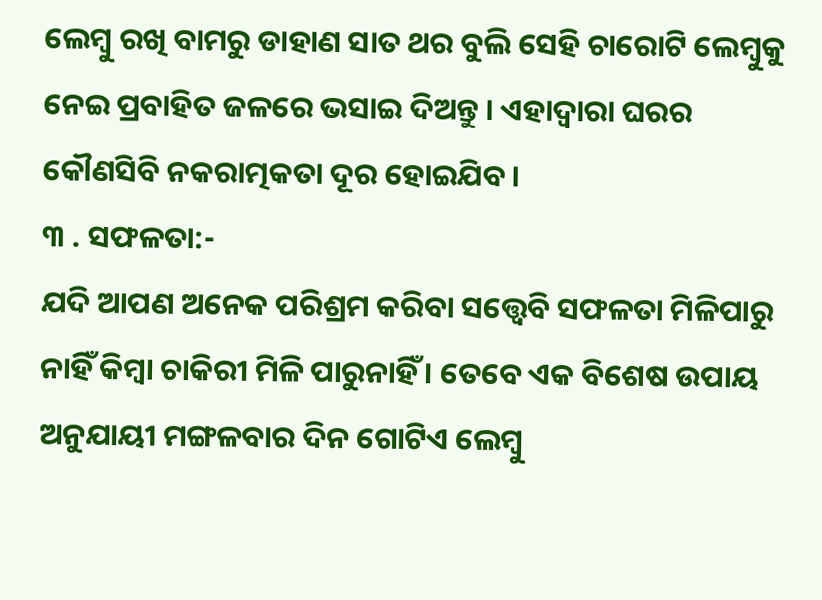ଲେମ୍ବୁ ରଖି ବାମରୁ ଡାହାଣ ସାତ ଥର ବୁଲି ସେହି ଚାରୋଟି ଲେମ୍ବୁକୁ ନେଇ ପ୍ରବାହିତ ଜଳରେ ଭସାଇ ଦିଅନ୍ତୁ । ଏହାଦ୍ବାରା ଘରର କୌଣସିବି ନକରାତ୍ମକତା ଦୂର ହୋଇଯିବ ।
୩ . ସଫଳତା:-
ଯଦି ଆପଣ ଅନେକ ପରିଶ୍ରମ କରିବା ସତ୍ତ୍ୱେବି ସଫଳତା ମିଳିପାରୁ ନାହିଁ କିମ୍ବା ଚାକିରୀ ମିଳି ପାରୁନାହିଁ । ତେବେ ଏକ ବିଶେଷ ଉପାୟ ଅନୁଯାୟୀ ମଙ୍ଗଳବାର ଦିନ ଗୋଟିଏ ଲେମ୍ବୁ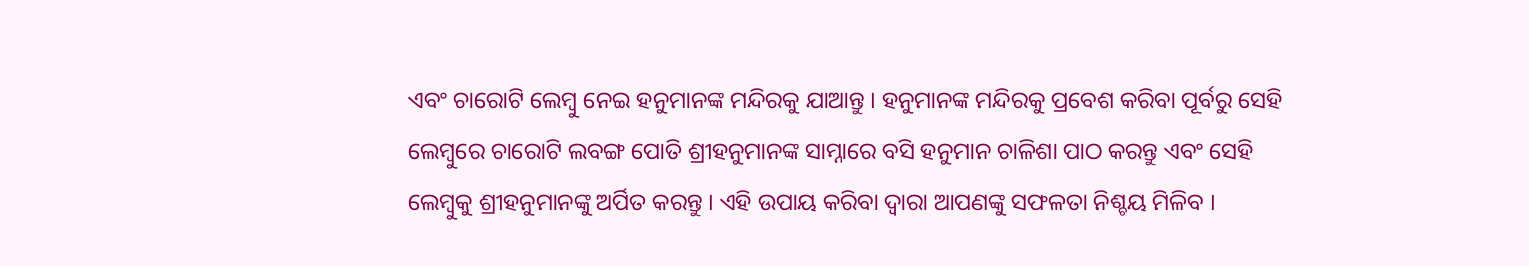ଏବଂ ଚାରୋଟି ଲେମ୍ବୁ ନେଇ ହନୁମାନଙ୍କ ମନ୍ଦିରକୁ ଯାଆନ୍ତୁ । ହନୁମାନଙ୍କ ମନ୍ଦିରକୁ ପ୍ରବେଶ କରିବା ପୂର୍ବରୁ ସେହି ଲେମ୍ବୁରେ ଚାରୋଟି ଲବଙ୍ଗ ପୋତି ଶ୍ରୀହନୁମାନଙ୍କ ସାମ୍ନାରେ ବସି ହନୁମାନ ଚାଳିଶା ପାଠ କରନ୍ତୁ ଏବଂ ସେହି ଲେମ୍ବୁକୁ ଶ୍ରୀହନୁମାନଙ୍କୁ ଅର୍ପିତ କରନ୍ତୁ । ଏହି ଉପାୟ କରିବା ଦ୍ୱାରା ଆପଣଙ୍କୁ ସଫଳତା ନିଶ୍ଚୟ ମିଳିବ ।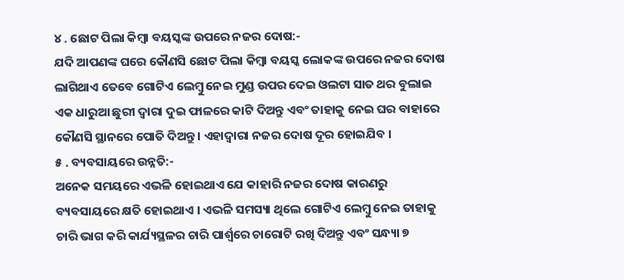୪ . ଛୋଟ ପିଲା କିମ୍ବା ବୟସ୍କଙ୍କ ଉପରେ ନଜର ଦୋଷ:-
ଯଦି ଆପଣଙ୍କ ଘରେ କୌଣସି ଛୋଟ ପିଲା କିମ୍ବା ବୟସ୍କ ଲୋକଙ୍କ ଉପରେ ନଜର ଦୋଷ ଲାଗିଥାଏ ତେବେ ଗୋଟିଏ ଲେମ୍ବୁ ନେଇ ମୁଣ୍ଡ ଉପର ଦେଇ ଓଲଟା ସାତ ଥର ବୁଲାଇ ଏକ ଧାରୁଆ ଛୁରୀ ଦ୍ୱାରା ଦୁଇ ଫାଳରେ କାଟି ଦିଅନ୍ତୁ ଏବଂ ତାହାକୁ ନେଇ ଘର ବାହାରେ କୌଣସି ସ୍ଥାନରେ ପୋତି ଦିଅନ୍ତୁ । ଏହାଦ୍ବାରା ନଜର ଦୋଷ ଦୂର ହୋଇଯିବ ।
୫ . ବ୍ୟବସାୟରେ ଉନ୍ନତି:-
ଅନେକ ସମୟରେ ଏଭଳି ହୋଇଥାଏ ଯେ କାହାରି ନଜର ଦୋଷ କାରଣରୁ ବ୍ୟବସାୟରେ କ୍ଷତି ହୋଇଥାଏ । ଏଭଳି ସମସ୍ୟା ଥିଲେ ଗୋଟିଏ ଲେମ୍ବୁ ନେଇ ତାହାକୁ ଚାରି ଭାଗ କରି କାର୍ଯ୍ୟସ୍ଥଳର ଚାରି ପାର୍ଶ୍ଵରେ ଚାରୋଟି ରଖି ଦିଅନ୍ତୁ ଏବଂ ସନ୍ଧ୍ୟା ୭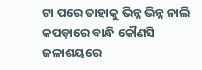ଟା ପରେ ତାହାକୁ ଭିନ୍ନ ଭିନ୍ନ ନାଲି କପଡ଼ାରେ ବାନ୍ଧି କୌଣସି ଜଳାଶୟରେ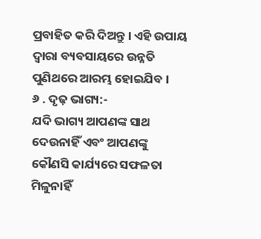ପ୍ରବାହିତ କରି ଦିଅନ୍ତୁ । ଏହି ଉପାୟ ଦ୍ୱାରା ବ୍ୟବସାୟରେ ଉନ୍ନତି ପୁଣିଥରେ ଆରମ୍ଭ ହୋଇଯିବ ।
୬ . ଦୃଢ଼ ଭାଗ୍ୟ:-
ଯଦି ଭାଗ୍ୟ ଆପଣଙ୍କ ସାଥ ଦେଉନାହିଁ ଏବଂ ଆପଣଙ୍କୁ କୌଣସି କାର୍ଯ୍ୟରେ ସଫଳତା ମିଳୁନାହିଁ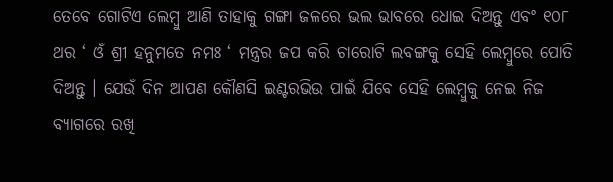ତେବେ ଗୋଟିଏ ଲେମ୍ବୁ ଆଣି ତାହାକୁ ଗଙ୍ଗା ଜଳରେ ଭଲ ଭାବରେ ଧୋଇ ଦିଅନ୍ତୁ ଏବଂ ୧୦୮ ଥର ‘ ଓଁ ଶ୍ରୀ ହନୁମତେ ନମଃ ‘ ମନ୍ତ୍ରର ଜପ କରି ଚାରୋଟି ଲବଙ୍ଗକୁ ସେହି ଲେମ୍ବୁରେ ପୋତି ଦିଅନ୍ତୁ । ଯେଉଁ ଦିନ ଆପଣ କୌଣସି ଇଣ୍ଟରଭିଉ ପାଇଁ ଯିବେ ସେହି ଲେମ୍ବୁକୁ ନେଇ ନିଜ ବ୍ୟାଗରେ ରଖି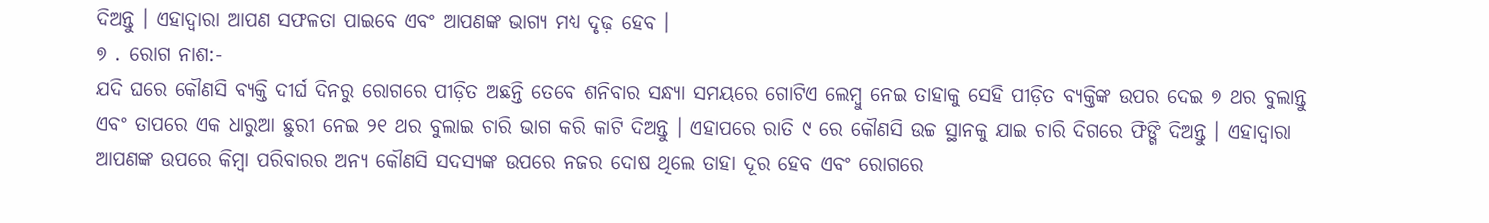ଦିଅନ୍ତୁ । ଏହାଦ୍ବାରା ଆପଣ ସଫଳତା ପାଇବେ ଏବଂ ଆପଣଙ୍କ ଭାଗ୍ୟ ମଧ୍ୟ ଦୃଢ଼ ହେବ ।
୭ . ରୋଗ ନାଶ:-
ଯଦି ଘରେ କୌଣସି ବ୍ୟକ୍ତି ଦୀର୍ଘ ଦିନରୁ ରୋଗରେ ପୀଡ଼ିତ ଅଛନ୍ତି ତେବେ ଶନିବାର ସନ୍ଧ୍ୟା ସମୟରେ ଗୋଟିଏ ଲେମ୍ବୁ ନେଇ ତାହାକୁ ସେହି ପୀଡ଼ିତ ବ୍ୟକ୍ତିଙ୍କ ଉପର ଦେଇ ୭ ଥର ବୁଲାନ୍ତୁ ଏବଂ ତାପରେ ଏକ ଧାରୁଆ ଛୁରୀ ନେଇ ୨୧ ଥର ବୁଲାଇ ଚାରି ଭାଗ କରି କାଟି ଦିଅନ୍ତୁ । ଏହାପରେ ରାତି ୯ ରେ କୌଣସି ଉଚ୍ଚ ସ୍ଥାନକୁ ଯାଇ ଚାରି ଦିଗରେ ଫିଙ୍ଗି ଦିଅନ୍ତୁ । ଏହାଦ୍ବାରା ଆପଣଙ୍କ ଉପରେ କିମ୍ବା ପରିବାରର ଅନ୍ୟ କୌଣସି ସଦସ୍ୟଙ୍କ ଉପରେ ନଜର ଦୋଷ ଥିଲେ ତାହା ଦୂର ହେବ ଏବଂ ରୋଗରେ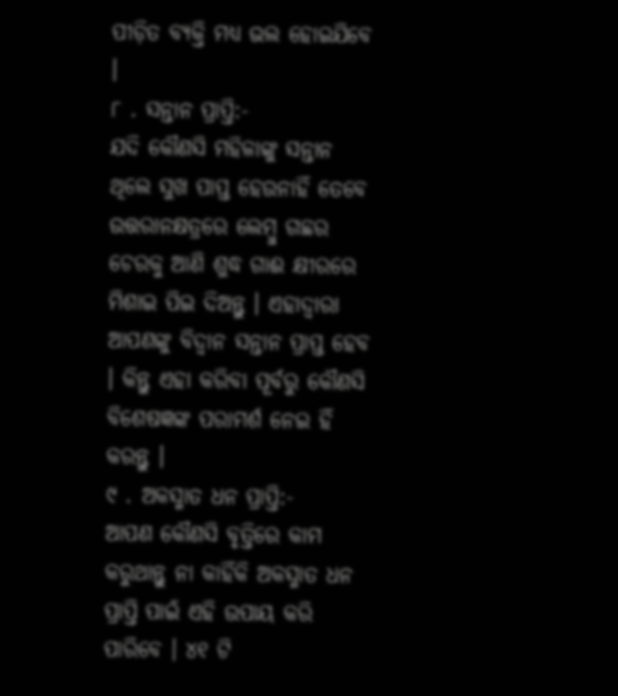ପୀଡ଼ିତ ବ୍ୟକ୍ତି ମଧ୍ୟ ଭଲ ହୋଇଯିବେ ।
୮ . ସନ୍ତାନ ପ୍ରାପ୍ତି:-
ଯଦି କୌଣସି ମହିଳାଙ୍କୁ ସନ୍ତାନ ଥିଲେ ସୁଖ ପାପ୍ତ ହେଉନାହିଁ ତେବେ ଉତ୍ତରାନକ୍ଷତ୍ରରେ ଲେମ୍ବୁ ଗଛର ଚେରକୁ ଆଣି ଶୁଦ୍ଧ ଗାଈ କ୍ଷୀରରେ ମିଶାଇ ପିଇ ଦିଅନ୍ତୁ । ଏହାଦ୍ବାରା ଆପଣଙ୍କୁ ବିଦ୍ୱାନ ସନ୍ତାନ ପ୍ରାପ୍ତ ହେବ । କିନ୍ତୁ ଏହା କରିବା ପୂର୍ବରୁ କୌଣସି ବିଶେଷଜ୍ଞଙ୍କ ପରାମର୍ଶ ନେଇ ହିଁ କରନ୍ତୁ ।
୯ . ଅକସ୍ମାତ ଧନ ପ୍ରାପ୍ତି:-
ଆପଣ କୌଣସି ବୃତ୍ତିରେ କାମ କରୁଥାନ୍ତୁ ନା କାହିଁକି ଅକସ୍ମାତ ଧନ ପ୍ରାପ୍ତି ପାଇଁ ଏହି ଉପାୟ କରି ପାରିବେ । ୪୧ ଟି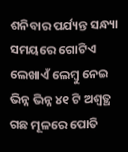ଶନିବାର ପର୍ଯ୍ୟନ୍ତ ସନ୍ଧ୍ୟା ସମୟରେ ଗୋଟିଏ ଲେଖାଏଁ ଲେମ୍ବୁ ନେଇ ଭିନ୍ନ ଭିନ୍ନ ୪୧ ଟି ଅଶ୍ୱତ୍ଥ ଗଛ ମୂଳରେ ପୋତି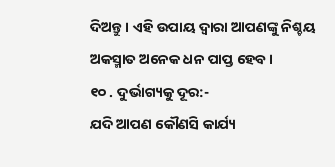ଦିଅନ୍ତୁ । ଏହି ଉପାୟ ଦ୍ୱାରା ଆପଣଙ୍କୁ ନିଶ୍ଚୟ ଅକସ୍ମାତ ଅନେକ ଧନ ପାପ୍ତ ହେବ ।
୧୦ . ଦୁର୍ଭାଗ୍ୟକୁ ଦୂର:-
ଯଦି ଆପଣ କୌଣସି କାର୍ଯ୍ୟ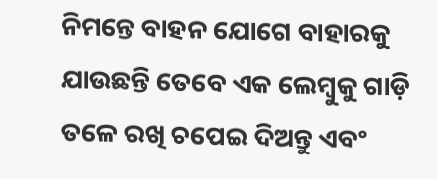ନିମନ୍ତେ ବାହନ ଯୋଗେ ବାହାରକୁ ଯାଉଛନ୍ତି ତେବେ ଏକ ଲେମ୍ବୁକୁ ଗାଡ଼ି ତଳେ ରଖି ଚପେଇ ଦିଅନ୍ତୁ ଏବଂ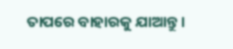ତାପରେ ବାହାରକୁ ଯାଆନ୍ତୁ ।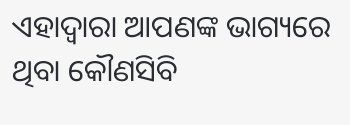ଏହାଦ୍ବାରା ଆପଣଙ୍କ ଭାଗ୍ୟରେ ଥିବା କୌଣସିବି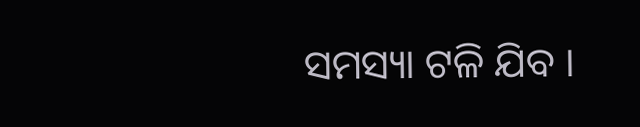ସମସ୍ୟା ଟଳି ଯିବ ।